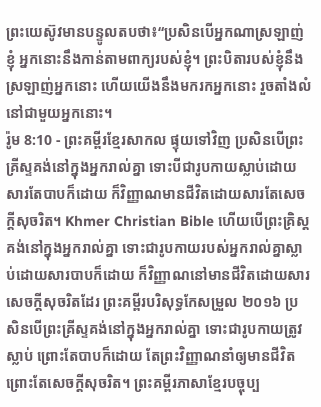ព្រះយេស៊ូវមានបន្ទូលតបថា៖“ប្រសិនបើអ្នកណាស្រឡាញ់ខ្ញុំ អ្នកនោះនឹងកាន់តាមពាក្យរបស់ខ្ញុំ។ ព្រះបិតារបស់ខ្ញុំនឹងស្រឡាញ់អ្នកនោះ ហើយយើងនឹងមករកអ្នកនោះ រួចតាំងលំនៅជាមួយអ្នកនោះ។
រ៉ូម 8:10 - ព្រះគម្ពីរខ្មែរសាកល ផ្ទុយទៅវិញ ប្រសិនបើព្រះគ្រីស្ទគង់នៅក្នុងអ្នករាល់គ្នា ទោះបីជារូបកាយស្លាប់ដោយសារតែបាបក៏ដោយ ក៏វិញ្ញាណមានជីវិតដោយសារតែសេចក្ដីសុចរិត។ Khmer Christian Bible ហើយបើព្រះគ្រិស្ដគង់នៅក្នុងអ្នករាល់គ្នា ទោះជារូបកាយរបស់អ្នករាល់គ្នាស្លាប់ដោយសារបាបក៏ដោយ ក៏វិញ្ញាណនៅមានជីវិតដោយសារសេចក្ដីសុចរិតដែរ ព្រះគម្ពីរបរិសុទ្ធកែសម្រួល ២០១៦ ប្រសិនបើព្រះគ្រីស្ទគង់នៅក្នុងអ្នករាល់គ្នា ទោះជារូបកាយត្រូវស្លាប់ ព្រោះតែបាបក៏ដោយ តែព្រះវិញ្ញាណនាំឲ្យមានជីវិត ព្រោះតែសេចក្តីសុចរិត។ ព្រះគម្ពីរភាសាខ្មែរបច្ចុប្ប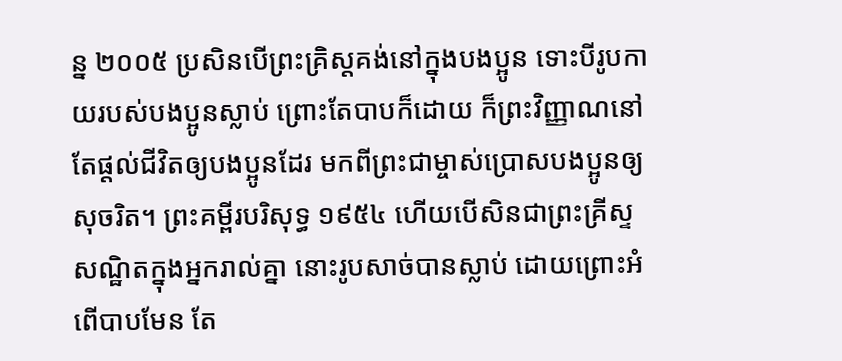ន្ន ២០០៥ ប្រសិនបើព្រះគ្រិស្តគង់នៅក្នុងបងប្អូន ទោះបីរូបកាយរបស់បងប្អូនស្លាប់ ព្រោះតែបាបក៏ដោយ ក៏ព្រះវិញ្ញាណនៅតែផ្ដល់ជីវិតឲ្យបងប្អូនដែរ មកពីព្រះជាម្ចាស់ប្រោសបងប្អូនឲ្យសុចរិត។ ព្រះគម្ពីរបរិសុទ្ធ ១៩៥៤ ហើយបើសិនជាព្រះគ្រីស្ទសណ្ឋិតក្នុងអ្នករាល់គ្នា នោះរូបសាច់បានស្លាប់ ដោយព្រោះអំពើបាបមែន តែ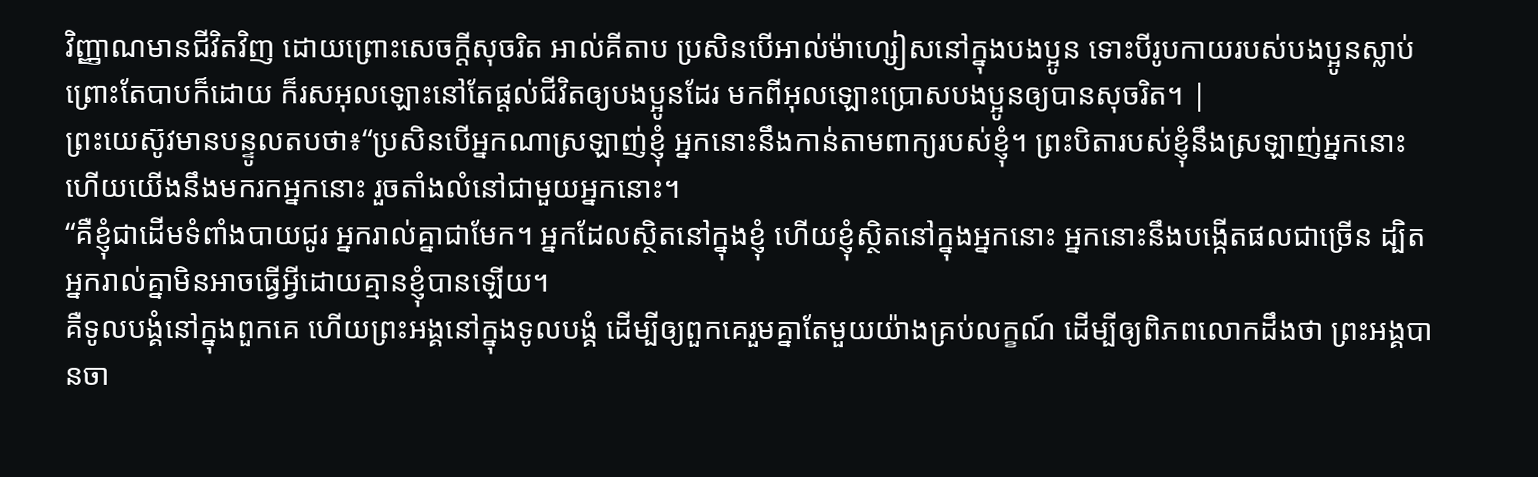វិញ្ញាណមានជីវិតវិញ ដោយព្រោះសេចក្ដីសុចរិត អាល់គីតាប ប្រសិនបើអាល់ម៉ាហ្សៀសនៅក្នុងបងប្អូន ទោះបីរូបកាយរបស់បងប្អូនស្លាប់ ព្រោះតែបាបក៏ដោយ ក៏រសអុលឡោះនៅតែផ្ដល់ជីវិតឲ្យបងប្អូនដែរ មកពីអុលឡោះប្រោសបងប្អូនឲ្យបានសុចរិត។ |
ព្រះយេស៊ូវមានបន្ទូលតបថា៖“ប្រសិនបើអ្នកណាស្រឡាញ់ខ្ញុំ អ្នកនោះនឹងកាន់តាមពាក្យរបស់ខ្ញុំ។ ព្រះបិតារបស់ខ្ញុំនឹងស្រឡាញ់អ្នកនោះ ហើយយើងនឹងមករកអ្នកនោះ រួចតាំងលំនៅជាមួយអ្នកនោះ។
“គឺខ្ញុំជាដើមទំពាំងបាយជូរ អ្នករាល់គ្នាជាមែក។ អ្នកដែលស្ថិតនៅក្នុងខ្ញុំ ហើយខ្ញុំស្ថិតនៅក្នុងអ្នកនោះ អ្នកនោះនឹងបង្កើតផលជាច្រើន ដ្បិតអ្នករាល់គ្នាមិនអាចធ្វើអ្វីដោយគ្មានខ្ញុំបានឡើយ។
គឺទូលបង្គំនៅក្នុងពួកគេ ហើយព្រះអង្គនៅក្នុងទូលបង្គំ ដើម្បីឲ្យពួកគេរួមគ្នាតែមួយយ៉ាងគ្រប់លក្ខណ៍ ដើម្បីឲ្យពិភពលោកដឹងថា ព្រះអង្គបានចា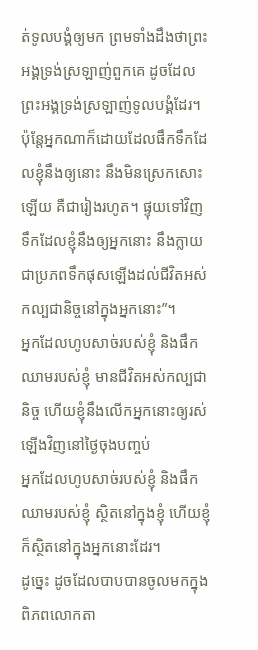ត់ទូលបង្គំឲ្យមក ព្រមទាំងដឹងថាព្រះអង្គទ្រង់ស្រឡាញ់ពួកគេ ដូចដែលព្រះអង្គទ្រង់ស្រឡាញ់ទូលបង្គំដែរ។
ប៉ុន្តែអ្នកណាក៏ដោយដែលផឹកទឹកដែលខ្ញុំនឹងឲ្យនោះ នឹងមិនស្រេកសោះឡើយ គឺជារៀងរហូត។ ផ្ទុយទៅវិញ ទឹកដែលខ្ញុំនឹងឲ្យអ្នកនោះ នឹងក្លាយជាប្រភពទឹកផុសឡើងដល់ជីវិតអស់កល្បជានិច្ចនៅក្នុងអ្នកនោះ”។
អ្នកដែលហូបសាច់របស់ខ្ញុំ និងផឹកឈាមរបស់ខ្ញុំ មានជីវិតអស់កល្បជានិច្ច ហើយខ្ញុំនឹងលើកអ្នកនោះឲ្យរស់ឡើងវិញនៅថ្ងៃចុងបញ្ចប់
អ្នកដែលហូបសាច់របស់ខ្ញុំ និងផឹកឈាមរបស់ខ្ញុំ ស្ថិតនៅក្នុងខ្ញុំ ហើយខ្ញុំក៏ស្ថិតនៅក្នុងអ្នកនោះដែរ។
ដូច្នេះ ដូចដែលបាបបានចូលមកក្នុងពិភពលោកតា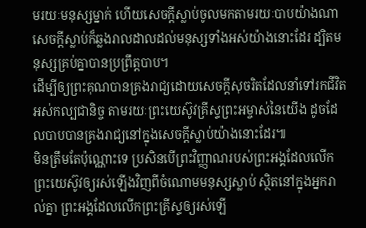មរយៈមនុស្សម្នាក់ ហើយសេចក្ដីស្លាប់ចូលមកតាមរយៈបាបយ៉ាងណា សេចក្ដីស្លាប់ក៏ឆ្លងរាលដាលដល់មនុស្សទាំងអស់យ៉ាងនោះដែរ ដ្បិតមនុស្សគ្រប់គ្នាបានប្រព្រឹត្តបាប។
ដើម្បីឲ្យព្រះគុណបានគ្រងរាជ្យដោយសេចក្ដីសុចរិតដែលនាំទៅរកជីវិតអស់កល្បជានិច្ច តាមរយៈព្រះយេស៊ូវគ្រីស្ទព្រះអម្ចាស់នៃយើង ដូចដែលបាបបានគ្រងរាជ្យនៅក្នុងសេចក្ដីស្លាប់យ៉ាងនោះដែរ៕
មិនត្រឹមតែប៉ុណ្ណោះទេ ប្រសិនបើព្រះវិញ្ញាណរបស់ព្រះអង្គដែលលើកព្រះយេស៊ូវឲ្យរស់ឡើងវិញពីចំណោមមនុស្សស្លាប់ ស្ថិតនៅក្នុងអ្នករាល់គ្នា ព្រះអង្គដែលលើកព្រះគ្រីស្ទឲ្យរស់ឡើ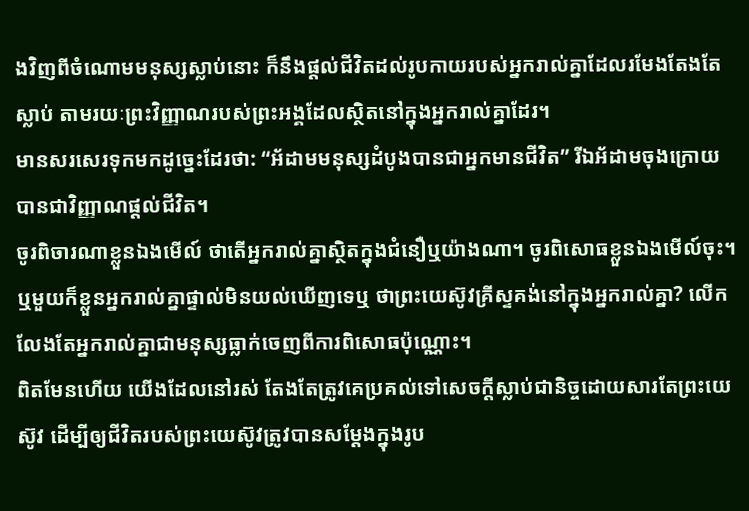ងវិញពីចំណោមមនុស្សស្លាប់នោះ ក៏នឹងផ្ដល់ជីវិតដល់រូបកាយរបស់អ្នករាល់គ្នាដែលរមែងតែងតែស្លាប់ តាមរយៈព្រះវិញ្ញាណរបស់ព្រះអង្គដែលស្ថិតនៅក្នុងអ្នករាល់គ្នាដែរ។
មានសរសេរទុកមកដូច្នេះដែរថា: “អ័ដាមមនុស្សដំបូងបានជាអ្នកមានជីវិត” រីឯអ័ដាមចុងក្រោយ បានជាវិញ្ញាណផ្ដល់ជីវិត។
ចូរពិចារណាខ្លួនឯងមើល៍ ថាតើអ្នករាល់គ្នាស្ថិតក្នុងជំនឿឬយ៉ាងណា។ ចូរពិសោធខ្លួនឯងមើល៍ចុះ។ ឬមួយក៏ខ្លួនអ្នករាល់គ្នាផ្ទាល់មិនយល់ឃើញទេឬ ថាព្រះយេស៊ូវគ្រីស្ទគង់នៅក្នុងអ្នករាល់គ្នា? លើកលែងតែអ្នករាល់គ្នាជាមនុស្សធ្លាក់ចេញពីការពិសោធប៉ុណ្ណោះ។
ពិតមែនហើយ យើងដែលនៅរស់ តែងតែត្រូវគេប្រគល់ទៅសេចក្ដីស្លាប់ជានិច្ចដោយសារតែព្រះយេស៊ូវ ដើម្បីឲ្យជីវិតរបស់ព្រះយេស៊ូវត្រូវបានសម្ដែងក្នុងរូប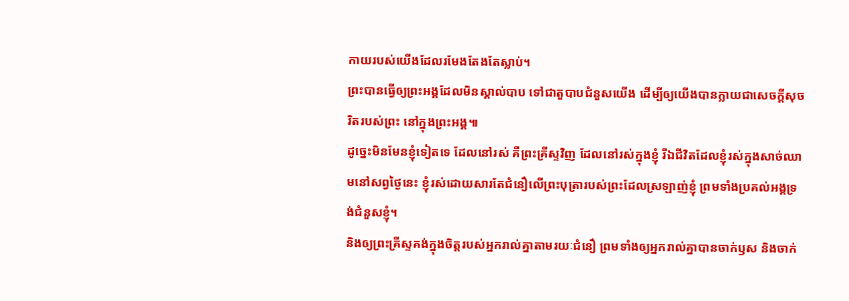កាយរបស់យើងដែលរមែងតែងតែស្លាប់។
ព្រះបានធ្វើឲ្យព្រះអង្គដែលមិនស្គាល់បាប ទៅជាតួបាបជំនួសយើង ដើម្បីឲ្យយើងបានក្លាយជាសេចក្ដីសុចរិតរបស់ព្រះ នៅក្នុងព្រះអង្គ៕
ដូច្នេះមិនមែនខ្ញុំទៀតទេ ដែលនៅរស់ គឺព្រះគ្រីស្ទវិញ ដែលនៅរស់ក្នុងខ្ញុំ រីឯជីវិតដែលខ្ញុំរស់ក្នុងសាច់ឈាមនៅសព្វថ្ងៃនេះ ខ្ញុំរស់ដោយសារតែជំនឿលើព្រះបុត្រារបស់ព្រះដែលស្រឡាញ់ខ្ញុំ ព្រមទាំងប្រគល់អង្គទ្រង់ជំនួសខ្ញុំ។
និងឲ្យព្រះគ្រីស្ទគង់ក្នុងចិត្តរបស់អ្នករាល់គ្នាតាមរយៈជំនឿ ព្រមទាំងឲ្យអ្នករាល់គ្នាបានចាក់ឫស និងចាក់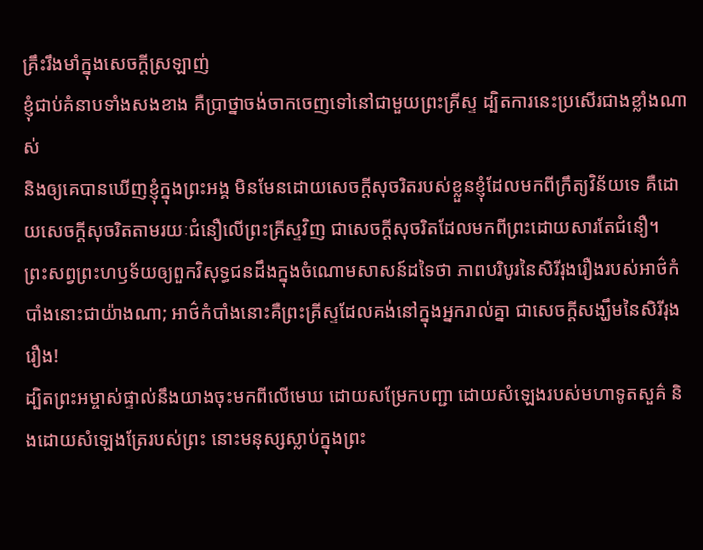គ្រឹះរឹងមាំក្នុងសេចក្ដីស្រឡាញ់
ខ្ញុំជាប់គំនាបទាំងសងខាង គឺប្រាថ្នាចង់ចាកចេញទៅនៅជាមួយព្រះគ្រីស្ទ ដ្បិតការនេះប្រសើរជាងខ្លាំងណាស់
និងឲ្យគេបានឃើញខ្ញុំក្នុងព្រះអង្គ មិនមែនដោយសេចក្ដីសុចរិតរបស់ខ្លួនខ្ញុំដែលមកពីក្រឹត្យវិន័យទេ គឺដោយសេចក្ដីសុចរិតតាមរយៈជំនឿលើព្រះគ្រីស្ទវិញ ជាសេចក្ដីសុចរិតដែលមកពីព្រះដោយសារតែជំនឿ។
ព្រះសព្វព្រះហឫទ័យឲ្យពួកវិសុទ្ធជនដឹងក្នុងចំណោមសាសន៍ដទៃថា ភាពបរិបូរនៃសិរីរុងរឿងរបស់អាថ៌កំបាំងនោះជាយ៉ាងណា; អាថ៌កំបាំងនោះគឺព្រះគ្រីស្ទដែលគង់នៅក្នុងអ្នករាល់គ្នា ជាសេចក្ដីសង្ឃឹមនៃសិរីរុងរឿង!
ដ្បិតព្រះអម្ចាស់ផ្ទាល់នឹងយាងចុះមកពីលើមេឃ ដោយសម្រែកបញ្ជា ដោយសំឡេងរបស់មហាទូតសួគ៌ និងដោយសំឡេងត្រែរបស់ព្រះ នោះមនុស្សស្លាប់ក្នុងព្រះ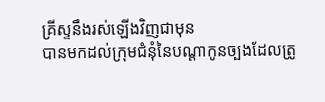គ្រីស្ទនឹងរស់ឡើងវិញជាមុន
បានមកដល់ក្រុមជំនុំនៃបណ្ដាកូនច្បងដែលត្រូ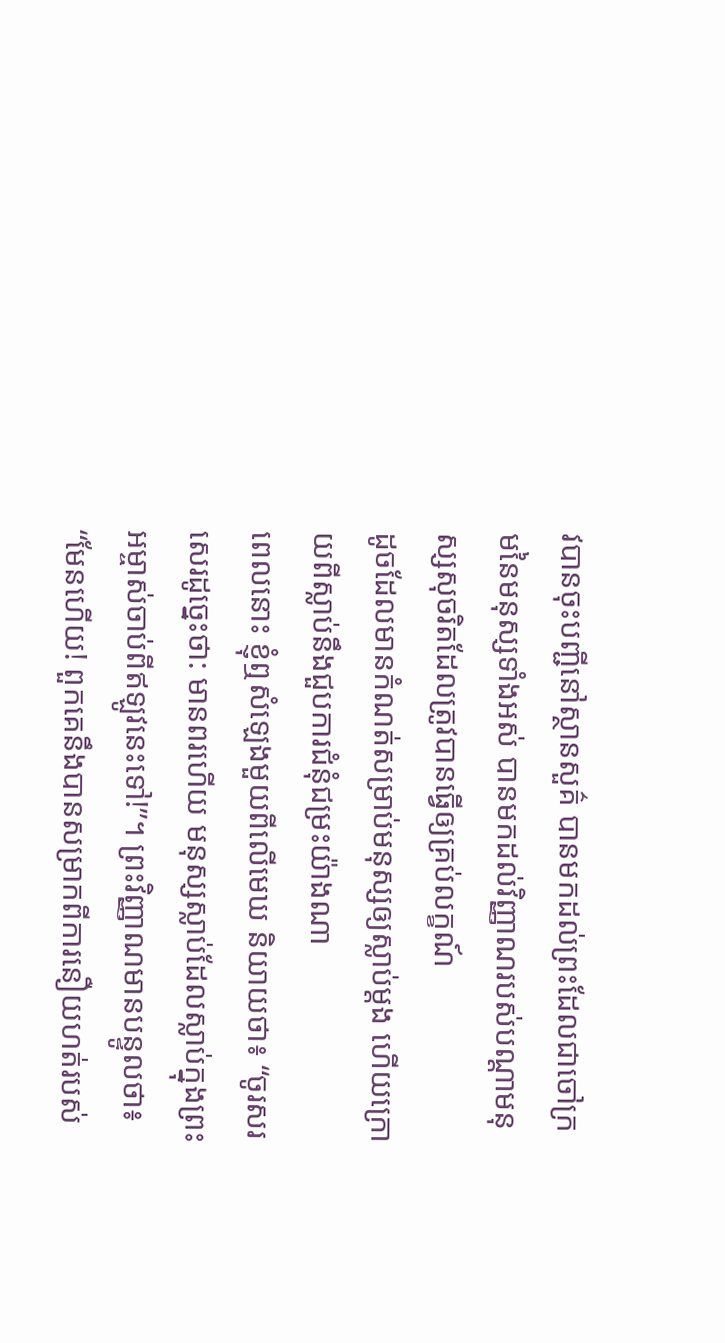វបានចុះបញ្ជីនៅស្ថានសួគ៌ បានមកដល់ព្រះដែលជាចៅក្រមនៃមនុស្សទាំងអស់ បានមកដល់វិញ្ញាណរបស់បណ្ដាមនុស្សសុចរិតដែលត្រូវបានធ្វើឲ្យគ្រប់លក្ខណ៍
ដូចដែលមានកំណត់សម្រាប់មនុស្សឲ្យស្លាប់ម្ដង ហើយក្រោយពីស្លាប់នឹងជួបការជំនុំជម្រះយ៉ាងណា
ពេលនោះ ខ្ញុំឮសំឡេងមួយពីលើមេឃ និយាយថា៖ “ចូរសរសេរដូច្នេះថា: មានពរហើយ មនុស្សស្លាប់ដែលស្លាប់ក្នុងព្រះអម្ចាស់ចាប់ពីឥឡូវនេះទៅ!”។ ព្រះវិញ្ញាណមានបន្ទូលថា៖ “មែនហើយ! ពួកគេនឹងបានសម្រាកពីការនឿយហត់របស់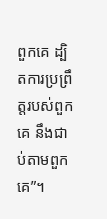ពួកគេ ដ្បិតការប្រព្រឹត្តរបស់ពួកគេ នឹងជាប់តាមពួកគេ”។